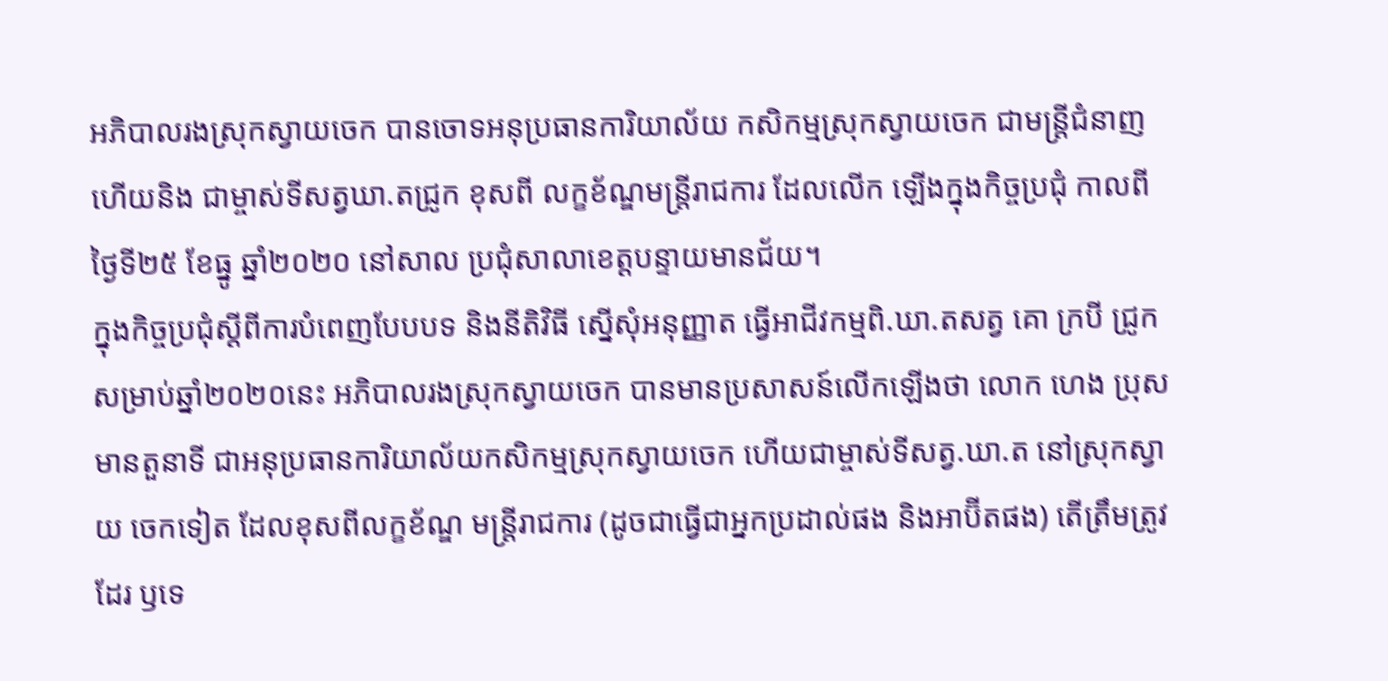អភិបាលរងស្រុកស្វាយចេក បានចោទអនុប្រធានការិយាល័យ កសិកម្មស្រុកស្វាយចេក ជាមន្ត្រីជំនាញ ហើយនិង ជាម្ចាស់ទីសត្វឃា.តជ្រូក ខុសពី លក្ខខ័ណ្ឌមន្ត្រីរាជការ ដែលលើក ឡើងក្នុងកិច្ចប្រជុំ កាលពីថ្ងៃទី២៥ ខែធ្នូ ឆ្នាំ២០២០ នៅសាល ប្រជុំសាលាខេត្តបន្ទាយមានជ័យ។
ក្នុងកិច្ចប្រជុំស្តីពីការបំពេញបែបបទ និងនីតិវិធី ស្នើសុំអនុញ្ញាត ធ្វើអាជីវកម្មពិ.ឃា.តសត្វ គោ ក្របី ជ្រូក សម្រាប់ឆ្នាំ២០២០នេះ អភិបាលរងស្រុកស្វាយចេក បានមានប្រសាសន៍លើកឡើងថា លោក ហេង ប្រុស មានតួនាទី ជាអនុប្រធានការិយាល័យកសិកម្មស្រុកស្វាយចេក ហើយជាម្ចាស់ទីសត្វ.ឃា.ត នៅស្រុកស្វាយ ចេកទៀត ដែលខុសពីលក្ខខ័ណ្ឌ មន្ត្រីរាជការ (ដូចជាធ្វើជាអ្នកប្រដាល់ផង និងអាប៊ីតផង) តើត្រឹមត្រូវដែរ ឫទេ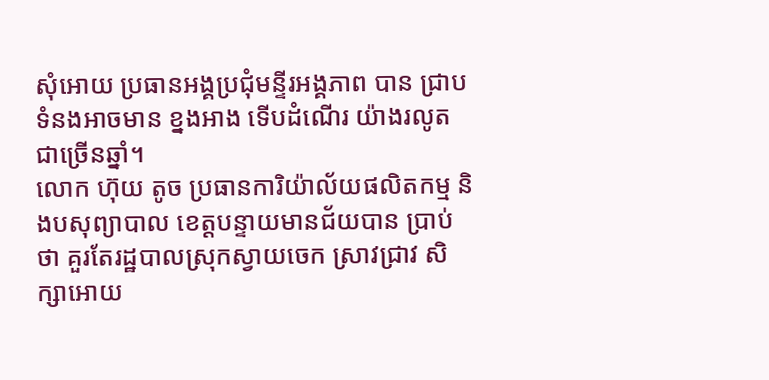សុំអោយ ប្រធានអង្គប្រជុំមន្ទីរអង្គភាព បាន ជ្រាប ទំនងអាចមាន ខ្នងអាង ទើបដំណើរ យ៉ាងរលូតជាច្រើនឆ្នាំ។
លោក ហ៊ុយ តូច ប្រធានការិយ៉ាល័យផលិតកម្ម និងបសុព្យាបាល ខេត្តបន្ទាយមានជ័យបាន ប្រាប់ថា គួរតែរដ្ឋបាលស្រុកស្វាយចេក ស្រាវជ្រាវ សិក្សាអោយ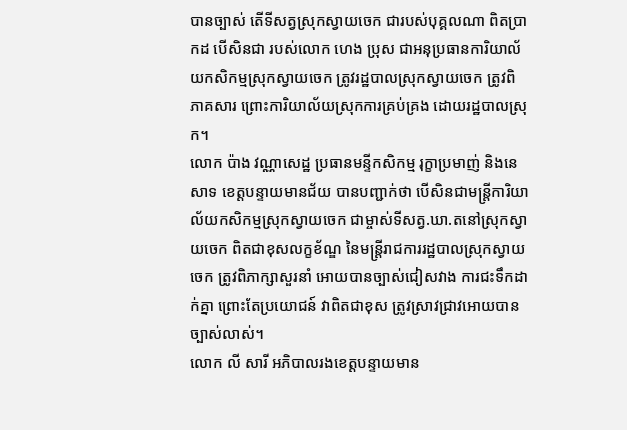បានច្បាស់ តើទីសត្វស្រុកស្វាយចេក ជារបស់បុគ្គលណា ពិតប្រាកដ បើសិនជា របស់លោក ហេង ប្រុស ជាអនុប្រធានការិយាល័យកសិកម្មស្រុកស្វាយចេក ត្រូវរដ្ឋបាលស្រុកស្វាយចេក ត្រូវពិភាគសារ ព្រោះការិយាល័យស្រុកការគ្រប់គ្រង ដោយរដ្ឋបាលស្រុក។
លោក ប៉ាង វណ្ណាសេដ្ឋ ប្រធានមន្ទីកសិកម្ម រុក្ខាប្រមាញ់ និងនេសាទ ខេត្តបន្ទាយមានជ័យ បានបញ្ជាក់ថា បើសិនជាមន្ត្រីការិយាល័យកសិកម្មស្រុកស្វាយចេក ជាម្ចាស់ទីសត្វ.ឃា.តនៅស្រុកស្វាយចេក ពិតជាខុសលក្ខខ័ណ្ឌ នៃមន្ត្រីរាជការរដ្ឋបាលស្រុកស្វាយចេក ត្រូវពិភាក្សាសួរនាំ អោយបានច្បាស់ជៀសវាង ការជះទឹកដាក់គ្នា ព្រោះតែប្រយោជន៍ វាពិតជាខុស ត្រូវស្រាវជ្រាវអោយបានច្បាស់លាស់។
លោក លី សារី អភិបាលរងខេត្តបន្ទាយមាន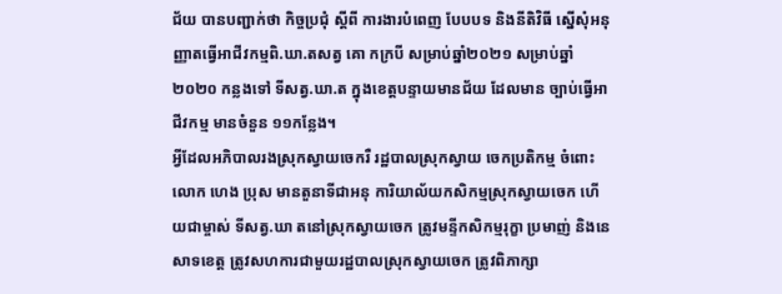ជ័យ បានបញ្ជាក់ថា កិច្ចប្រជុំ ស្តីពី ការងារបំពេញ បែបបទ និងនីតិវិធី ស្នើសុំអនុញ្ញាតធ្វើអាជីវកម្មពិ.ឃា.តសត្វ គោ កក្របី សម្រាប់ឆ្នាំ២០២១ សម្រាប់ឆ្នាំ២០២០ កន្លងទៅ ទីសត្វ.ឃា.ត ក្នុងខេត្តបន្ទាយមានជ័យ ដែលមាន ច្បាប់ធ្វើអាជីវកម្ម មានចំនួន ១១កន្លែង។
អ្វីដែលអភិបាលរងស្រុកស្វាយចេករឺ រដ្ឋបាលស្រុកស្វាយ ចេកប្រតិកម្ម ចំពោះលោក ហេង ប្រុស មានតួនាទីជាអនុ ការិយាល័យកសិកម្មស្រុកស្វាយចេក ហើយជាម្ចាស់ ទីសត្វ.ឃា តនៅស្រុកស្វាយចេក ត្រូវមន្ទីកសិកម្មរុក្ខា ប្រមាញ់ និងនេសាទខេត្ត ត្រូវសហការជាមួយរដ្ឋបាលស្រុកស្វាយចេក ត្រូវពិភាក្សា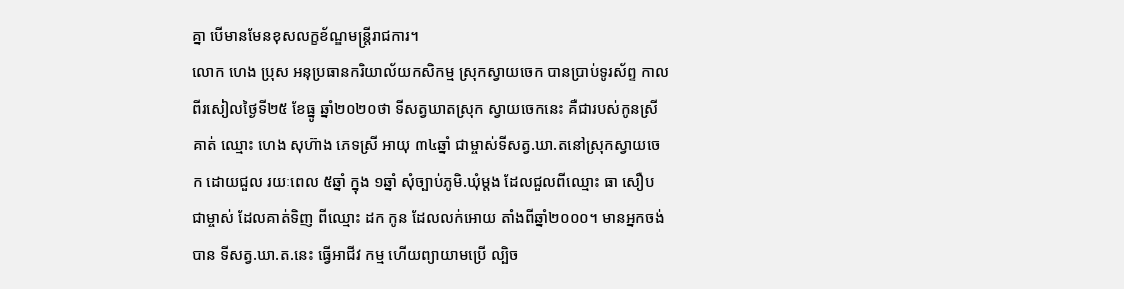គ្នា បើមានមែនខុសលក្ខខ័ណ្ឌមន្ត្រីរាជការ។
លោក ហេង ប្រុស អនុប្រធានករិយាល័យកសិកម្ម ស្រុកស្វាយចេក បានប្រាប់ទូរស័ព្ទ កាលពីរសៀលថ្ងៃទី២៥ ខែធ្នូ ឆ្នាំ២០២០ថា ទីសត្វឃាតស្រុក ស្វាយចេកនេះ គឺជារបស់កូនស្រីគាត់ ឈ្មោះ ហេង សុហ៊ាង ភេទស្រី អាយុ ៣៤ឆ្នាំ ជាម្ចាស់ទីសត្វ.ឃា.តនៅស្រុកស្វាយចេក ដោយជួល រយៈពេល ៥ឆ្នាំ ក្នុង ១ឆ្នាំ សុំច្បាប់ភូមិ.ឃុំម្តង ដែលជួលពីឈ្មោះ ធា សឿប ជាម្ចាស់ ដែលគាត់ទិញ ពីឈ្មោះ ដក កូន ដែលលក់អោយ តាំងពីឆ្នាំ២០០០។ មានអ្នកចង់បាន ទីសត្វ.ឃា.ត.នេះ ធ្វើអាជីវ កម្ម ហើយព្យាយាមប្រើ ល្បិច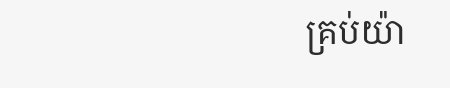គ្រប់យ៉ា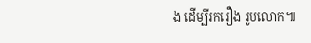ង ដើម្បីរករឿង រូបលោក៕